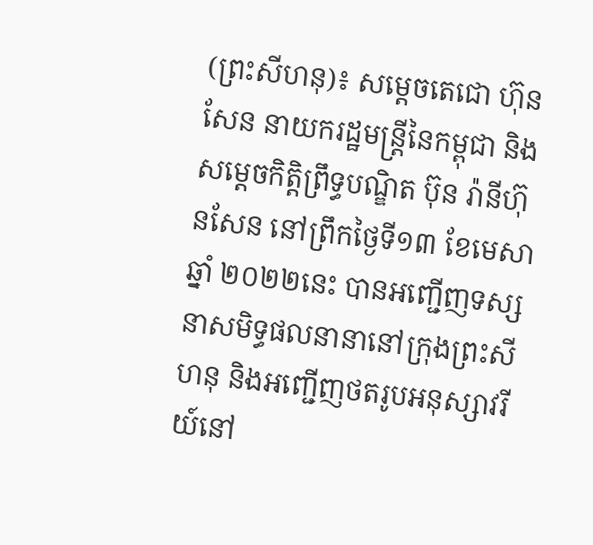(ព្រះសីហនុ)៖ សម្តេចតេជោ ហ៊ុន សែន នាយករដ្ឋមន្ត្រីនៃកម្ពុជា និងសម្តេចកិត្តិព្រឹទ្ធបណ្ឌិត ប៊ុន រ៉ានីហ៊ុនសែន នៅព្រឹកថ្ងៃទី១៣ ខែមេសា ឆ្នាំ ២០២២នេះ បានអញ្ជើញទស្សនាសមិទ្ធផលនានានៅក្រុងព្រះសីហនុ និងអញ្ជើញថតរូបអនុស្សាវរីយ៍នៅ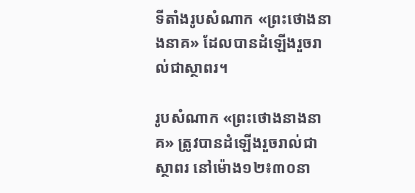ទីតាំងរូបសំណាក «ព្រះថោងនាងនាគ» ដែលបានដំឡើងរួចរាល់ជាស្ថាពរ។

រូបសំណាក «ព្រះថោងនាងនាគ» ត្រូវបានដំឡើងរួចរាល់ជាស្ថាពរ នៅម៉ោង១២៖៣០នា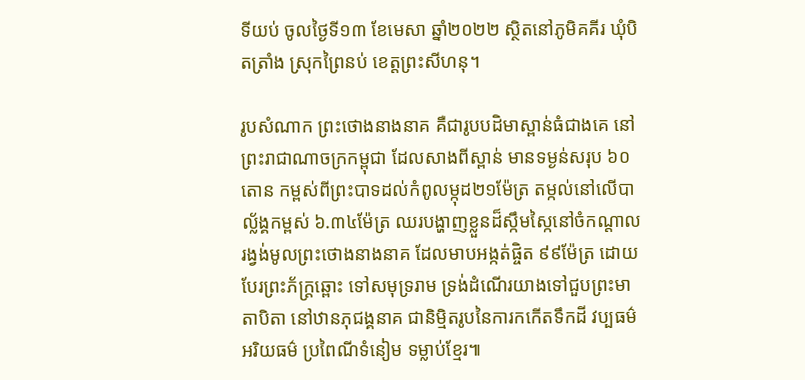ទីយប់ ចូលថ្ងៃទី១៣ ខែមេសា ឆ្នាំ២០២២ ស្ថិតនៅភូមិគគីរ ឃុំបិតត្រាំង ស្រុកព្រៃនប់ ខេត្តព្រះសីហនុ។

រូបសំណាក ព្រះថោងនាងនាគ គឺជារូបបដិមាស្ពាន់ធំជាងគេ នៅព្រះរាជាណាចក្រកម្ពុជា ដែលសាងពីស្ពាន់ មានទម្ងន់សរុប ៦០តោន កម្ពស់ពីព្រះបាទដល់កំពូលម្កុដ២១ម៉ែត្រ តម្កល់នៅលើបាល្ល័ង្គកម្ពស់ ៦.៣៤ម៉ែត្រ ឈរបង្ហាញខ្លួនដ៏ស្កឹមស្កៃនៅចំកណ្តាលរង្វង់មូលព្រះថោងនាងនាគ ដែលមាបអង្កត់ផ្ចិត ៩៩ម៉ែត្រ ដោយបែរព្រះភ័ក្រ្តឆ្ពោះ ទៅសមុទ្ររាម ទ្រង់ដំណើរយាងទៅជួបព្រះមាតាបិតា នៅឋានភុជង្គនាគ ជានិម្មិតរូបនៃការកកើតទឹកដី វប្បធម៌ អរិយធម៌ ប្រពៃណីទំនៀម ទម្លាប់ខ្មែរ៕